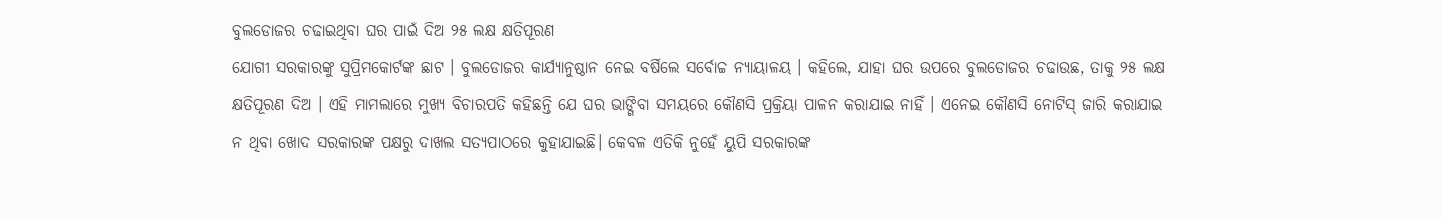ବୁଲଡୋଜର ଚଢାଇଥିବା ଘର ପାଇଁ ଦିଅ ୨୫ ଲକ୍ଷ କ୍ଷତିପୂରଣ
ଯୋଗୀ ସରକାରଙ୍କୁ ସୁପ୍ରିମକୋର୍ଟଙ୍କ ଛାଟ । ବୁଲଡୋଜର କାର୍ଯ୍ୟାନୁଷ୍ଠାନ ନେଇ ବର୍ଷିଲେ ସର୍ବୋଚ୍ଚ ନ୍ୟାୟାଳୟ । କହିଲେ, ଯାହା ଘର ଉପରେ ବୁଲଡୋଜର ଚଢାଉଛ, ତାକୁ ୨୫ ଲକ୍ଷ କ୍ଷତିପୂରଣ ଦିଅ । ଏହି ମାମଲାରେ ମୁଖ୍ୟ ବିଚାରପତି କହିଛନ୍ତି ଯେ ଘର ଭାଙ୍ଗିବା ସମୟରେ କୌଣସି ପ୍ରକ୍ରିୟା ପାଳନ କରାଯାଇ ନାହିଁ । ଏନେଇ କୌଣସି ନୋଟିସ୍ ଜାରି କରାଯାଇ ନ ଥିବା ଖୋଦ ସରକାରଙ୍କ ପକ୍ଷରୁ ଦାଖଲ ସତ୍ୟପାଠରେ କୁହାଯାଇଛି। କେବଳ ଏତିକି ନୁହେଁ ୟୁପି ସରକାରଙ୍କ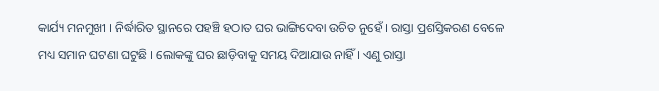କାର୍ଯ୍ୟ ମନମୁଖୀ । ନିର୍ଦ୍ଧାରିତ ସ୍ଥାନରେ ପହଞ୍ଚି ହଠାତ ଘର ଭାଙ୍ଗିଦେବା ଉଚିତ ନୁହେଁ । ରାସ୍ତା ପ୍ରଶସ୍ତିକରଣ ବେଳେ ମଧ୍ୟ ସମାନ ଘଟଣା ଘଟୁଛି । ଲୋକଙ୍କୁ ଘର ଛାଡ଼ିବାକୁ ସମୟ ଦିଆଯାଉ ନାହିଁ । ଏଣୁ ରାସ୍ତା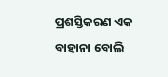ପ୍ରଶସ୍ତିକରଣ ଏକ ବାହାନା ବୋଲି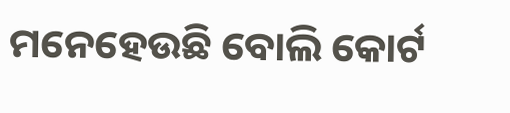ମନେହେଉଛି ବୋଲି କୋର୍ଟ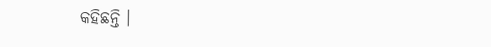କହିଛନ୍ତି ।